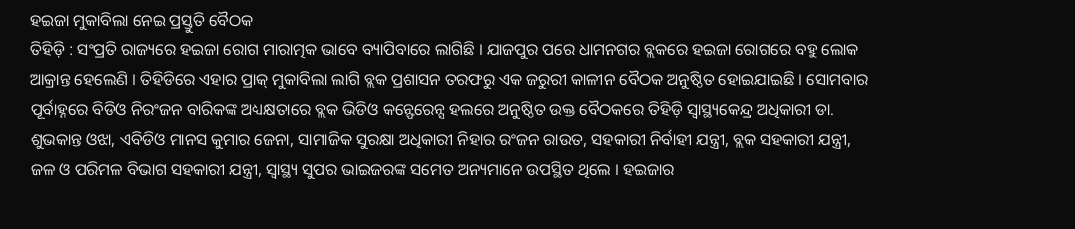ହଇଜା ମୁକାବିଲା ନେଇ ପ୍ରସ୍ତୁତି ବୈଠକ
ତିହିଡ଼ି : ସଂପ୍ରତି ରାଜ୍ୟରେ ହଇଜା ରୋଗ ମାରାତ୍ମକ ଭାବେ ବ୍ୟାପିବାରେ ଲାଗିଛି । ଯାଜପୁର ପରେ ଧାମନଗର ବ୍ଲକରେ ହଇଜା ରୋଗରେ ବହୁ ଲୋକ ଆକ୍ରାନ୍ତ ହେଲେଣି । ତିହିଡିରେ ଏହାର ପ୍ରାକ୍ ମୁକାବିଲା ଲାଗି ବ୍ଲକ ପ୍ରଶାସନ ତରଫରୁ ଏକ ଜରୁରୀ କାଳୀନ ବୈଠକ ଅନୁଷ୍ଠିତ ହୋଇଯାଇଛି । ସୋମବାର ପୂର୍ବାହ୍ନରେ ବିଡିଓ ନିରଂଜନ ବାରିକଙ୍କ ଅଧ୍ୟକ୍ଷତାରେ ବ୍ଲକ ଭିଡିଓ କନ୍ଫେରେନ୍ସ ହଲରେ ଅନୁଷ୍ଠିତ ଉକ୍ତ ବୈଠକରେ ତିହିଡ଼ି ସ୍ୱାସ୍ଥ୍ୟକେନ୍ଦ୍ର ଅଧିକାରୀ ଡା. ଶୁଭକାନ୍ତ ଓଝା, ଏବିଡିଓ ମାନସ କୁମାର ଜେନା, ସାମାଜିକ ସୁରକ୍ଷା ଅଧିକାରୀ ନିହାର ରଂଜନ ରାଉତ, ସହକାରୀ ନିର୍ବାହୀ ଯନ୍ତ୍ରୀ, ବ୍ଲକ ସହକାରୀ ଯନ୍ତ୍ରୀ, ଜଳ ଓ ପରିମଳ ବିଭାଗ ସହକାରୀ ଯନ୍ତ୍ରୀ, ସ୍ୱାସ୍ଥ୍ୟ ସୁପର ଭାଇଜରଙ୍କ ସମେତ ଅନ୍ୟମାନେ ଉପସ୍ଥିତ ଥିଲେ । ହଇଜାର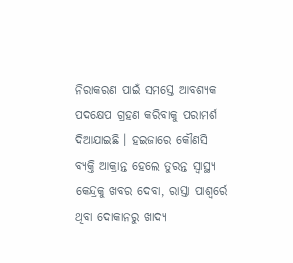ନିରାକରଣ ପାଇଁ ସମସ୍ତେ ଆବଶ୍ୟକ ପଦକ୍ଷେପ ଗ୍ରହଣ କରିବାକୁ ପରାମର୍ଶ ଦିଆଯାଇଛି । ହଇଜାରେ କୌଣସି ବ୍ୟକ୍ତି ଆକ୍ରାନ୍ତ ହେଲେ ତୁରନ୍ତ ସ୍ୱାସ୍ଥ୍ୟ କେନ୍ଦ୍ରକୁ ଖବର ଦେବା, ରାସ୍ତା ପାଶ୍ୱର୍ରେ ଥିବା ଦୋକାନରୁ ଖାଦ୍ୟ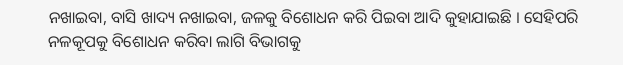ନଖାଇବା, ବାସି ଖାଦ୍ୟ ନଖାଇବା, ଜଳକୁ ବିଶୋଧନ କରି ପିଇବା ଆଦି କୁହାଯାଇଛି । ସେହିପରି ନଳକୂପକୁ ବିଶୋଧନ କରିବା ଲାଗି ବିଭାଗକୁ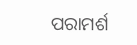ପରାମର୍ଶ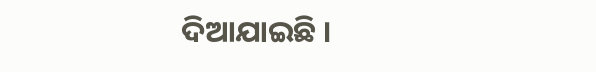ଦିଆଯାଇଛି ।